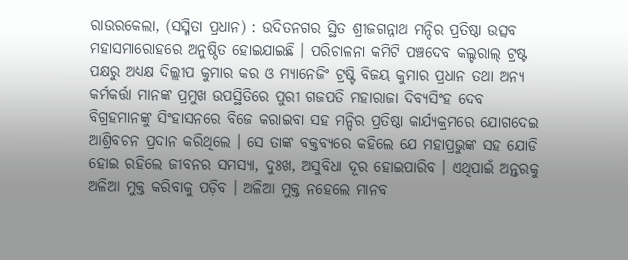ରାଉରକେଲା, (ସସ୍ମିତା ପ୍ରଧାନ) : ଉଦିତନଗର ସ୍ଥିତ ଶ୍ରୀଜଗନ୍ନାଥ ମନ୍ଦିର ପ୍ରତିଷ୍ଠା ଉତ୍ସବ ମହାସମାରୋହରେ ଅନୁଷ୍ଠିତ ହୋଇଯାଇଛି । ପରିଚାଳନା କମିଟି ପଞ୍ଚଦେବ କଲ୍ଚରାଲ୍ ଟ୍ରଷ୍ଟ ପକ୍ଷରୁ ଅଧ୍ୟକ୍ଷ ଦିଲ୍ଲୀପ କୁମାର କର ଓ ମ୍ୟାନେଜିଂ ଟ୍ରଷ୍ଟି ବିଜୟ କୁମାର ପ୍ରଧାନ ତଥା ଅନ୍ୟ କର୍ମକର୍ତ୍ତା ମାନଙ୍କ ପ୍ରମୁଖ ଉପସ୍ଥିତିରେ ପୁରୀ ଗଜପତି ମହାରାଜା ଦିବ୍ୟସିଂହ ଦେବ ବିଗ୍ରହମାନଙ୍କୁ ସିଂହାସନରେ ବିଜେ କରାଇବା ସହ ମନ୍ଦିର ପ୍ରତିଷ୍ଠା କାର୍ଯ୍ୟକ୍ରମରେ ଯୋଗଦେଇ ଆଶ୍ରିବଚନ ପ୍ରଦାନ କରିଥିଲେ । ସେ ତାଙ୍କ ବକ୍ତବ୍ୟରେ କହିଲେ ଯେ ମହାପ୍ରଭୁଙ୍କ ସହ ଯୋଡି ହୋଇ ରହିଲେ ଜୀବନର ସମସ୍ୟା, ଦୁଃଖ, ଅସୁବିଧା ଦୂର ହୋଇପାରିବ । ଏଥିପାଇଁ ଅନ୍ତରକୁ ଅଳିଆ ମୁକ୍ତ କରିବାକୁ ପଡ଼ିବ । ଅଳିଆ ମୁକ୍ତ ନହେଲେ ମାନବ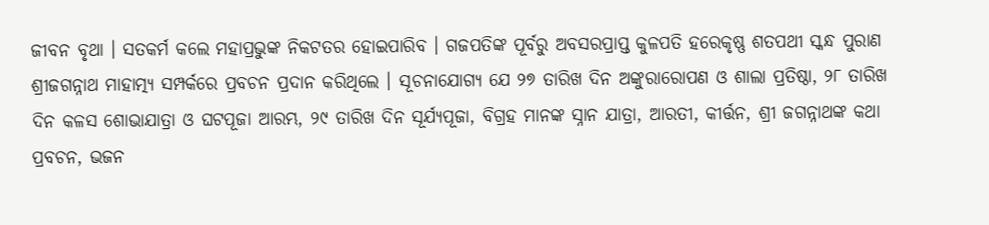ଜୀବନ ବୃଥା । ସତକର୍ମ କଲେ ମହାପ୍ରଭୁଙ୍କ ନିକଟତର ହୋଇପାରିବ । ଗଜପତିଙ୍କ ପୂର୍ବରୁ ଅବସରପ୍ରାପ୍ତ କୁଳପତି ହରେକୃଷ୍ଣ ଶତପଥୀ ସ୍କନ୍ଧ ପୁରାଣ ଶ୍ରୀଜଗନ୍ନାଥ ମାହାତ୍ମ୍ୟ ସମ୍ପର୍କରେ ପ୍ରବଚନ ପ୍ରଦାନ କରିଥିଲେ । ସୂଚନାଯୋଗ୍ୟ ଯେ ୨୭ ତାରିଖ ଦିନ ଅଙ୍କୁରାରୋପଣ ଓ ଶାଲା ପ୍ରତିଷ୍ଠା, ୨୮ ତାରିଖ ଦିନ କଳସ ଶୋଭାଯାତ୍ରା ଓ ଘଟପୂଜା ଆରମ୍ଭ, ୨୯ ତାରିଖ ଦିନ ସୂର୍ଯ୍ୟପୂଜା, ବିଗ୍ରହ ମାନଙ୍କ ସ୍ନାନ ଯାତ୍ରା, ଆରତୀ, କୀର୍ତ୍ତନ, ଶ୍ରୀ ଜଗନ୍ନାଥଙ୍କ କଥା ପ୍ରବଚନ, ଭଜନ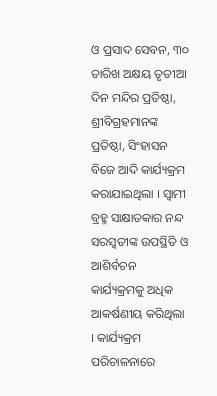ଓ ପ୍ରସାଦ ସେବନ, ୩୦ ତାରିଖ ଅକ୍ଷୟ ତୃତୀଆ ଦିନ ମନ୍ଦିର ପ୍ରତିଷ୍ଠା, ଶ୍ରୀବିଗ୍ରହମାନଙ୍କ ପ୍ରତିଷ୍ଠା, ସିଂହାସନ ବିଜେ ଆଦି କାର୍ଯ୍ୟକ୍ରମ କରାଯାଇଥିଲା । ସ୍ୱାମୀ ବ୍ରହ୍ମ ସାକ୍ଷାତକାର ନନ୍ଦ ସରସ୍ଵତୀଙ୍କ ଉପସ୍ଥିତି ଓ ଆଶିର୍ବଚନ କାର୍ଯ୍ୟକ୍ରମକୁ ଅଧିକ ଆକର୍ଷଣୀୟ କରିଥିଲା । କାର୍ଯ୍ୟକ୍ରମ ପରିଚାଳନାରେ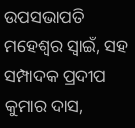ଉପସଭାପତି ମହେଶ୍ୱର ସ୍ୱାଇଁ, ସହ ସମ୍ପାଦକ ପ୍ରଦୀପ କୁମାର ଦାସ,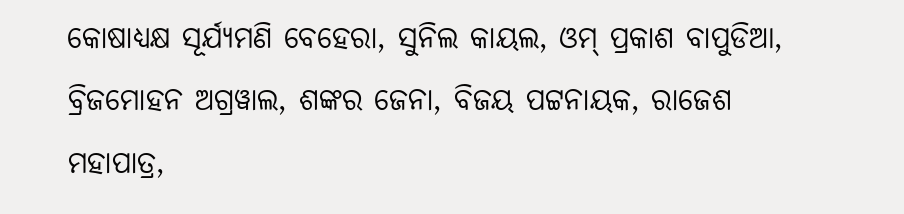କୋଷାଧ୍ୟକ୍ଷ ସୂର୍ଯ୍ୟମଣି ବେହେରା, ସୁନିଲ କାୟଲ, ଓମ୍ ପ୍ରକାଶ ବାପୁଡିଆ, ବ୍ରିଜମୋହନ ଅଗ୍ରୱାଲ, ଶଙ୍କର ଜେନା, ବିଜୟ ପଟ୍ଟନାୟକ, ରାଜେଶ ମହାପାତ୍ର,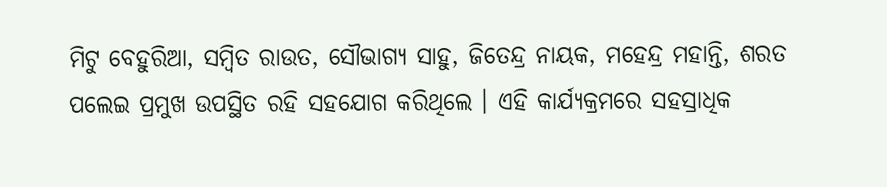ମିଟୁ ବେହୁରିଆ, ସମ୍ବିତ ରାଉତ, ସୌଭାଗ୍ୟ ସାହୁ, ଜିତେନ୍ଦ୍ର ନାୟକ, ମହେନ୍ଦ୍ର ମହାନ୍ତି, ଶରତ ପଲେଇ ପ୍ରମୁଖ ଉପସ୍ଥିତ ରହି ସହଯୋଗ କରିଥିଲେ । ଏହି କାର୍ଯ୍ୟକ୍ରମରେ ସହସ୍ରାଧିକ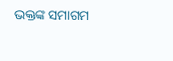ଭକ୍ତଙ୍କ ସମାଗମ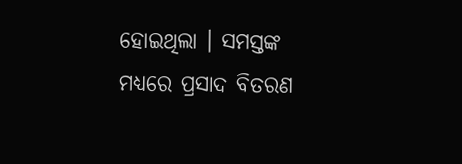ହୋଇଥିଲା । ସମସ୍ତଙ୍କ ମଧ୍ୟରେ ପ୍ରସାଦ ବିତରଣ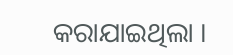କରାଯାଇଥିଲା ।